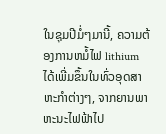ໃນຊຸມປີມໍ່ໆມານີ້, ຄວາມຕ້ອງການຫມໍ້ໄຟ lithium ໄດ້ເພີ່ມຂຶ້ນໃນທົ່ວອຸດສາຫະກໍາຕ່າງໆ, ຈາກຍານພາຫະນະໄຟຟ້າໄປ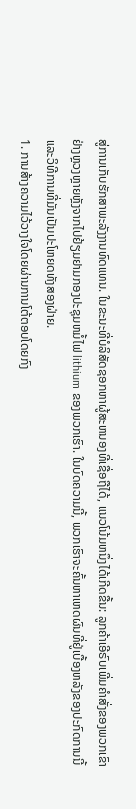ສູ່ການເກັບຮັກສາພະລັງງານທົດແທນ. ໃນຂະນະທີ່ບໍລິສັດຊອກຫາຜູ້ສະຫນອງທີ່ເຊື່ອຖືໄດ້, ແນວໂນ້ມຫນຶ່ງໄດ້ເກີດຂື້ນ: ລູກຄ້າເອີຣົບເພີ່ມຄໍາສັ່ງຂອງພວກເຂົາຢ່າງຫຼວງຫຼາຍຫຼັງຈາກໄປຢ້ຽມຢາມກອງປະຊຸມຫມໍ້ໄຟ lithium ຂອງພວກເຮົາ. ໃນບົດຄວາມນີ້, ພວກເຮົາຈະຄົ້ນຫາເຫດຜົນທີ່ຢູ່ເບື້ອງຫລັງຂອງປະກົດການນີ້ແລະວິທີການທີ່ມັນເປັນປະໂຫຍດທັງສອງຝ່າຍ.
1. ການສ້າງຄວາມໄວ້ວາງໃຈໂດຍຜ່ານການໂຕ້ຕອບໂດຍກົງ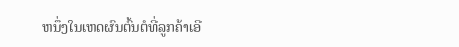ຫນຶ່ງໃນເຫດຜົນຕົ້ນຕໍທີ່ລູກຄ້າເອີ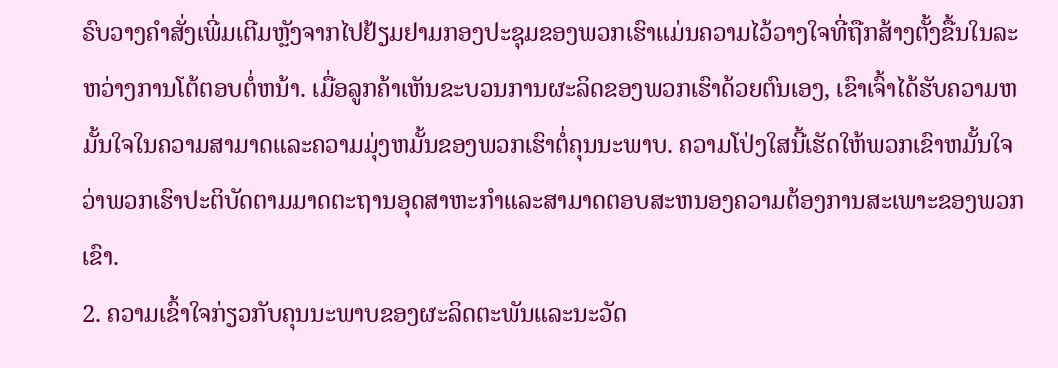ຣົບວາງຄໍາສັ່ງເພີ່ມເຕີມຫຼັງຈາກໄປຢ້ຽມຢາມກອງປະຊຸມຂອງພວກເຮົາແມ່ນຄວາມໄວ້ວາງໃຈທີ່ຖືກສ້າງຕັ້ງຂື້ນໃນລະຫວ່າງການໂຕ້ຕອບຕໍ່ຫນ້າ. ເມື່ອລູກຄ້າເຫັນຂະບວນການຜະລິດຂອງພວກເຮົາດ້ວຍຕົນເອງ, ເຂົາເຈົ້າໄດ້ຮັບຄວາມຫມັ້ນໃຈໃນຄວາມສາມາດແລະຄວາມມຸ່ງຫມັ້ນຂອງພວກເຮົາຕໍ່ຄຸນນະພາບ. ຄວາມໂປ່ງໃສນີ້ເຮັດໃຫ້ພວກເຂົາຫມັ້ນໃຈວ່າພວກເຮົາປະຕິບັດຕາມມາດຕະຖານອຸດສາຫະກໍາແລະສາມາດຕອບສະຫນອງຄວາມຕ້ອງການສະເພາະຂອງພວກເຂົາ.
2. ຄວາມເຂົ້າໃຈກ່ຽວກັບຄຸນນະພາບຂອງຜະລິດຕະພັນແລະນະວັດ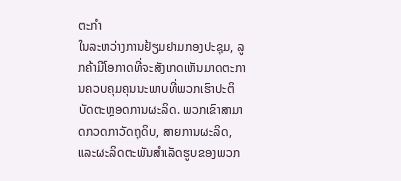ຕະກໍາ
ໃນລະຫວ່າງການຢ້ຽມຢາມກອງປະຊຸມ, ລູກຄ້າມີໂອກາດທີ່ຈະສັງເກດເຫັນມາດຕະການຄວບຄຸມຄຸນນະພາບທີ່ພວກເຮົາປະຕິບັດຕະຫຼອດການຜະລິດ. ພວກເຂົາສາມາດກວດກາວັດຖຸດິບ, ສາຍການຜະລິດ, ແລະຜະລິດຕະພັນສໍາເລັດຮູບຂອງພວກ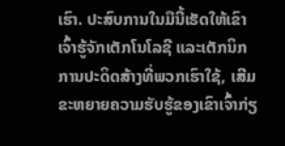ເຮົາ. ປະສົບການໃນມືນີ້ເຮັດໃຫ້ເຂົາເຈົ້າຮູ້ຈັກເຕັກໂນໂລຊີ ແລະເຕັກນິກການປະດິດສ້າງທີ່ພວກເຮົາໃຊ້, ເສີມຂະຫຍາຍຄວາມຮັບຮູ້ຂອງເຂົາເຈົ້າກ່ຽ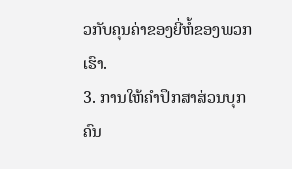ວກັບຄຸນຄ່າຂອງຍີ່ຫໍ້ຂອງພວກເຮົາ.
3. ການໃຫ້ຄໍາປຶກສາສ່ວນບຸກຄົນ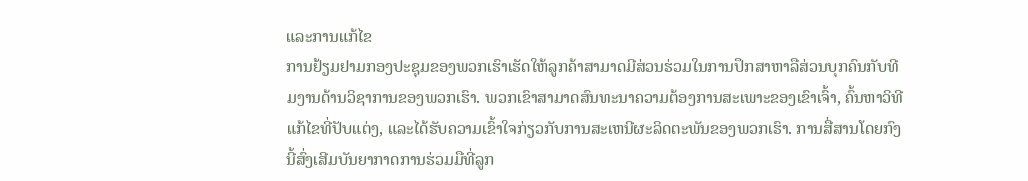ແລະການແກ້ໄຂ
ການຢ້ຽມຢາມກອງປະຊຸມຂອງພວກເຮົາເຮັດໃຫ້ລູກຄ້າສາມາດມີສ່ວນຮ່ວມໃນການປຶກສາຫາລືສ່ວນບຸກຄົນກັບທີມງານດ້ານວິຊາການຂອງພວກເຮົາ. ພວກເຂົາສາມາດສົນທະນາຄວາມຕ້ອງການສະເພາະຂອງເຂົາເຈົ້າ, ຄົ້ນຫາວິທີແກ້ໄຂທີ່ປັບແຕ່ງ, ແລະໄດ້ຮັບຄວາມເຂົ້າໃຈກ່ຽວກັບການສະເຫນີຜະລິດຕະພັນຂອງພວກເຮົາ. ການສື່ສານໂດຍກົງນີ້ສົ່ງເສີມບັນຍາກາດການຮ່ວມມືທີ່ລູກ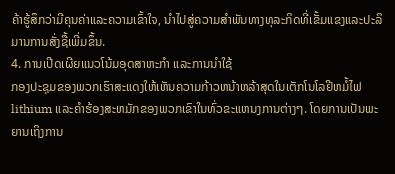ຄ້າຮູ້ສຶກວ່າມີຄຸນຄ່າແລະຄວາມເຂົ້າໃຈ, ນໍາໄປສູ່ຄວາມສໍາພັນທາງທຸລະກິດທີ່ເຂັ້ມແຂງແລະປະລິມານການສັ່ງຊື້ເພີ່ມຂຶ້ນ.
4. ການເປີດເຜີຍແນວໂນ້ມອຸດສາຫະກໍາ ແລະການນໍາໃຊ້
ກອງປະຊຸມຂອງພວກເຮົາສະແດງໃຫ້ເຫັນຄວາມກ້າວຫນ້າຫລ້າສຸດໃນເຕັກໂນໂລຢີຫມໍ້ໄຟ lithium ແລະຄໍາຮ້ອງສະຫມັກຂອງພວກເຂົາໃນທົ່ວຂະແຫນງການຕ່າງໆ. ໂດຍການເປັນພະຍານເຖິງການ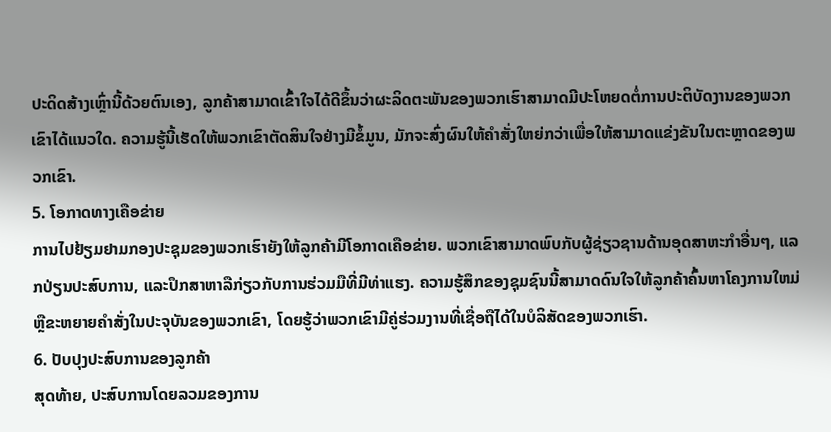ປະດິດສ້າງເຫຼົ່ານີ້ດ້ວຍຕົນເອງ, ລູກຄ້າສາມາດເຂົ້າໃຈໄດ້ດີຂຶ້ນວ່າຜະລິດຕະພັນຂອງພວກເຮົາສາມາດມີປະໂຫຍດຕໍ່ການປະຕິບັດງານຂອງພວກເຂົາໄດ້ແນວໃດ. ຄວາມຮູ້ນີ້ເຮັດໃຫ້ພວກເຂົາຕັດສິນໃຈຢ່າງມີຂໍ້ມູນ, ມັກຈະສົ່ງຜົນໃຫ້ຄໍາສັ່ງໃຫຍ່ກວ່າເພື່ອໃຫ້ສາມາດແຂ່ງຂັນໃນຕະຫຼາດຂອງພວກເຂົາ.
5. ໂອກາດທາງເຄືອຂ່າຍ
ການໄປຢ້ຽມຢາມກອງປະຊຸມຂອງພວກເຮົາຍັງໃຫ້ລູກຄ້າມີໂອກາດເຄືອຂ່າຍ. ພວກເຂົາສາມາດພົບກັບຜູ້ຊ່ຽວຊານດ້ານອຸດສາຫະກໍາອື່ນໆ, ແລກປ່ຽນປະສົບການ, ແລະປຶກສາຫາລືກ່ຽວກັບການຮ່ວມມືທີ່ມີທ່າແຮງ. ຄວາມຮູ້ສຶກຂອງຊຸມຊົນນີ້ສາມາດດົນໃຈໃຫ້ລູກຄ້າຄົ້ນຫາໂຄງການໃຫມ່ຫຼືຂະຫຍາຍຄໍາສັ່ງໃນປະຈຸບັນຂອງພວກເຂົາ, ໂດຍຮູ້ວ່າພວກເຂົາມີຄູ່ຮ່ວມງານທີ່ເຊື່ອຖືໄດ້ໃນບໍລິສັດຂອງພວກເຮົາ.
6. ປັບປຸງປະສົບການຂອງລູກຄ້າ
ສຸດທ້າຍ, ປະສົບການໂດຍລວມຂອງການ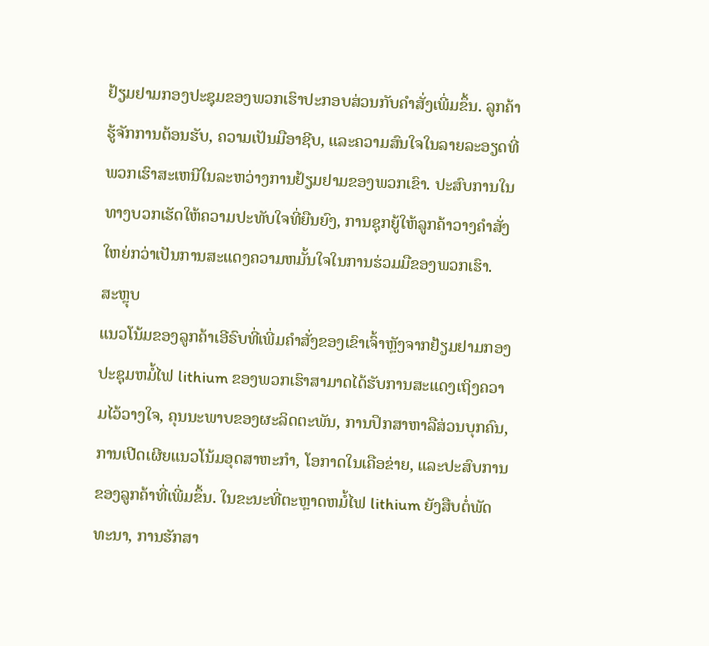ຢ້ຽມຢາມກອງປະຊຸມຂອງພວກເຮົາປະກອບສ່ວນກັບຄໍາສັ່ງເພີ່ມຂຶ້ນ. ລູກຄ້າຮູ້ຈັກການຕ້ອນຮັບ, ຄວາມເປັນມືອາຊີບ, ແລະຄວາມສົນໃຈໃນລາຍລະອຽດທີ່ພວກເຮົາສະເຫນີໃນລະຫວ່າງການຢ້ຽມຢາມຂອງພວກເຂົາ. ປະສົບການໃນທາງບວກເຮັດໃຫ້ຄວາມປະທັບໃຈທີ່ຍືນຍົງ, ການຊຸກຍູ້ໃຫ້ລູກຄ້າວາງຄໍາສັ່ງໃຫຍ່ກວ່າເປັນການສະແດງຄວາມຫມັ້ນໃຈໃນການຮ່ວມມືຂອງພວກເຮົາ.
ສະຫຼຸບ
ແນວໂນ້ມຂອງລູກຄ້າເອີຣົບທີ່ເພີ່ມຄໍາສັ່ງຂອງເຂົາເຈົ້າຫຼັງຈາກຢ້ຽມຢາມກອງປະຊຸມຫມໍ້ໄຟ lithium ຂອງພວກເຮົາສາມາດໄດ້ຮັບການສະແດງເຖິງຄວາມໄວ້ວາງໃຈ, ຄຸນນະພາບຂອງຜະລິດຕະພັນ, ການປຶກສາຫາລືສ່ວນບຸກຄົນ, ການເປີດເຜີຍແນວໂນ້ມອຸດສາຫະກໍາ, ໂອກາດໃນເຄືອຂ່າຍ, ແລະປະສົບການຂອງລູກຄ້າທີ່ເພີ່ມຂຶ້ນ. ໃນຂະນະທີ່ຕະຫຼາດຫມໍ້ໄຟ lithium ຍັງສືບຕໍ່ພັດທະນາ, ການຮັກສາ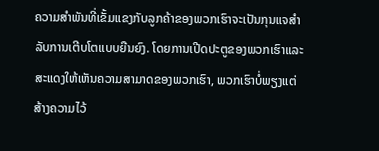ຄວາມສໍາພັນທີ່ເຂັ້ມແຂງກັບລູກຄ້າຂອງພວກເຮົາຈະເປັນກຸນແຈສໍາລັບການເຕີບໂຕແບບຍືນຍົງ. ໂດຍການເປີດປະຕູຂອງພວກເຮົາແລະສະແດງໃຫ້ເຫັນຄວາມສາມາດຂອງພວກເຮົາ, ພວກເຮົາບໍ່ພຽງແຕ່ສ້າງຄວາມໄວ້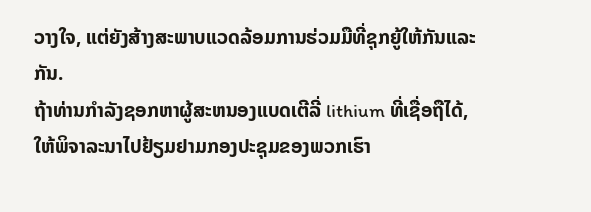ວາງໃຈ, ແຕ່ຍັງສ້າງສະພາບແວດລ້ອມການຮ່ວມມືທີ່ຊຸກຍູ້ໃຫ້ກັນແລະກັນ.
ຖ້າທ່ານກໍາລັງຊອກຫາຜູ້ສະຫນອງແບດເຕີລີ່ lithium ທີ່ເຊື່ອຖືໄດ້, ໃຫ້ພິຈາລະນາໄປຢ້ຽມຢາມກອງປະຊຸມຂອງພວກເຮົາ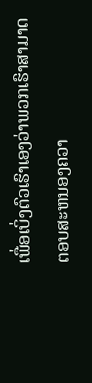ເພື່ອເບິ່ງຕົວເຮົາເອງວ່າພວກເຮົາສາມາດຕອບສະຫນອງຄວາ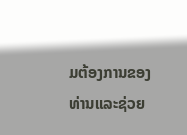ມຕ້ອງການຂອງທ່ານແລະຊ່ວຍ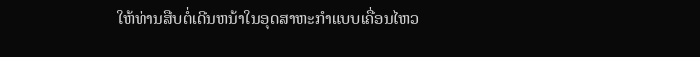ໃຫ້ທ່ານສືບຕໍ່ເດີນຫນ້າໃນອຸດສາຫະກໍາແບບເຄື່ອນໄຫວ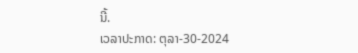ນີ້.
ເວລາປະກາດ: ຕຸລາ-30-2024